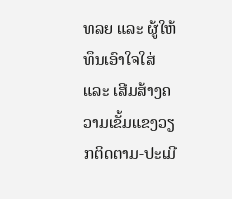ທລຍ ແລະ ຜູ້ໃຫ້ທຶນເອົາໃຈໃສ່ ແລະ ເສີມສ້າງຄວາມເຂັ້ມແຂງວຽກຕິດຕາມ-ປະເມີ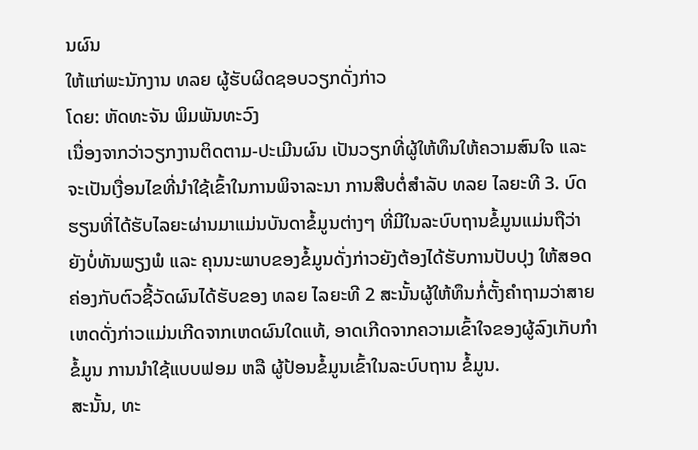ນຜົນ
ໃຫ້ແກ່ພະນັກງານ ທລຍ ຜູ້ຮັບຜິດຊອບວຽກດັ່ງກ່າວ
ໂດຍ: ຫັດທະຈັນ ພິມພັນທະວົງ
ເນື່ອງຈາກວ່າວຽກງານຕິດຕາມ-ປະເມີນຜົນ ເປັນວຽກທີ່ຜູ້ໃຫ້ທຶນໃຫ້ຄວາມສົນໃຈ ແລະ ຈະເປັນເງື່ອນໄຂທີ່ນຳໃຊ້ເຂົ້າໃນການພິຈາລະນາ ການສືບຕໍ່ສຳລັບ ທລຍ ໄລຍະທີ 3. ບົດຮຽນທີ່ໄດ້ຮັບໄລຍະຜ່ານມາແມ່ນບັນດາຂໍ້ມູນຕ່າງໆ ທີ່ມີໃນລະບົບຖານຂໍ້ມູນແມ່ນຖືວ່າຍັງບໍ່ທັນພຽງພໍ ແລະ ຄຸນນະພາບຂອງຂໍ້ມູນດັ່ງກ່າວຍັງຕ້ອງໄດ້ຮັບການປັບປຸງ ໃຫ້ສອດຄ່ອງກັບຕົວຊີ້ວັດຜົນໄດ້ຮັບຂອງ ທລຍ ໄລຍະທີ 2 ສະນັ້ນຜູ້ໃຫ້ທຶນກໍ່ຕັ້ງຄຳຖາມວ່າສາຍເຫດດັ່ງກ່າວແມ່ນເກີດຈາກເຫດຜົນໃດແທ້, ອາດເກີດຈາກຄວາມເຂົ້າໃຈຂອງຜູ້ລົງເກັບກຳຂໍ້ມູນ ການນຳໃຊ້ແບບຟອມ ຫລື ຜູ້ປ້ອນຂໍ້ມູນເຂົ້າໃນລະບົບຖານ ຂໍ້ມູນ.
ສະນັ້ນ, ທະ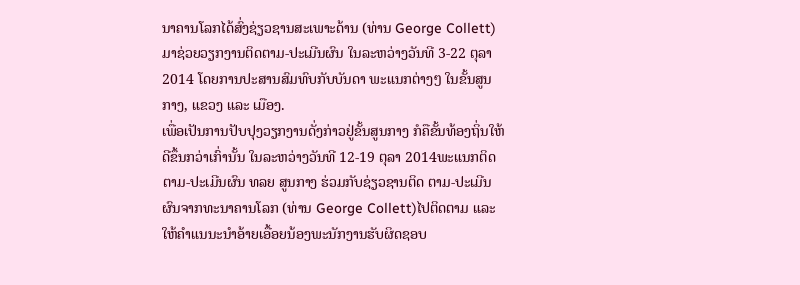ນາຄານໂລກໄດ້ສົ່ງຊ່ຽວຊານສະເພາະດ້ານ (ທ່ານ George Collett) ມາຊ່ວຍວຽກງານຕິດຕາມ-ປະເມີນຜົນ ໃນລະຫວ່າງວັນທີ 3-22 ຕຸລາ 2014 ໂດຍການປະສານສົມທົບກັບບັນດາ ພະແນກຕ່າງໆ ໃນຂັ້ນສູນກາງ, ແຂວງ ແລະ ເມືອງ.
ເພື່ອເປັນການປັບປຸງວຽກງານດັ່ງກ່າວຢູ່ຂັ້ນສູນກາງ ກໍຄືຂັ້ນທ້ອງຖິ່ນໃຫ້ດີຂຶ້ນກວ່າເກົ່ານັ້ນ ໃນລະຫວ່າງວັນທີ 12-19 ຕຸລາ 2014ພະແນກຕິດຕາມ-ປະເມີນຜົນ ທລຍ ສູນກາງ ຮ່ວມກັບຊ່ຽວຊານຕິດ ຕາມ-ປະເມີນຜົນຈາກທະນາຄານໂລກ (ທ່ານ George Collett)ໄປຕິດຕາມ ແລະ ໃຫ້ຄໍາແນນະນໍາອ້າຍເອື້ອຍນ້ອງພະນັກງານຮັບຜິດຊອບ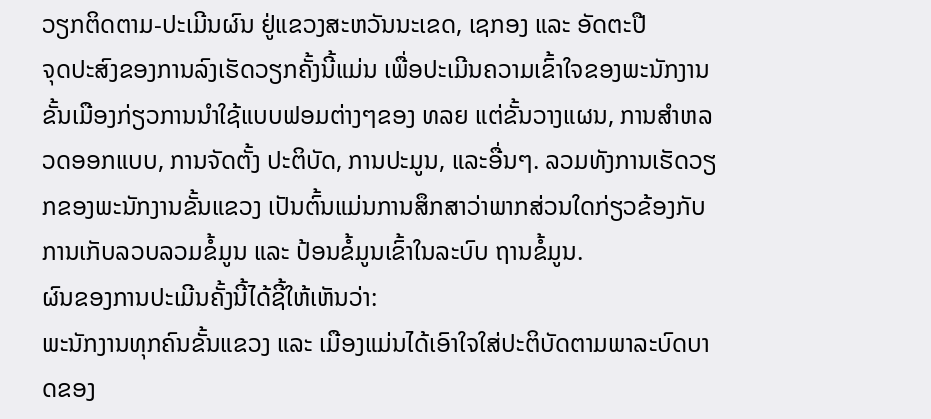ວຽກຕິດຕາມ-ປະເມີນຜົນ ຢູ່ແຂວງສະຫວັນນະເຂດ, ເຊກອງ ແລະ ອັດຕະປື
ຈຸດປະສົງຂອງການລົງເຮັດວຽກຄັ້ງນີ້ແມ່ນ ເພື່ອປະເມີນຄວາມເຂົ້າໃຈຂອງພະນັກງານຂັ້ນເມືອງກ່ຽວການນຳໃຊ້ແບບຟອມຕ່າງໆຂອງ ທລຍ ແຕ່ຂັ້ນວາງແຜນ, ການສຳຫລວດອອກແບບ, ການຈັດຕັ້ງ ປະຕິບັດ, ການປະມູນ, ແລະອື່ນໆ. ລວມທັງການເຮັດວຽກຂອງພະນັກງານຂັ້ນແຂວງ ເປັນຕົ້ນແມ່ນການສຶກສາວ່າພາກສ່ວນໃດກ່ຽວຂ້ອງກັບການເກັບລວບລວມຂໍ້ມູນ ແລະ ປ້ອນຂໍ້ມູນເຂົ້າໃນລະບົບ ຖານຂໍ້ມູນ.
ຜົນຂອງການປະເມີນຄັ້ງນີ້ໄດ້ຊີ້ໃຫ້ເຫັນວ່າ:
ພະນັກງານທຸກຄົນຂັ້ນແຂວງ ແລະ ເມືອງແມ່ນໄດ້ເອົາໃຈໃສ່ປະຕິບັດຕາມພາລະບົດບາດຂອງ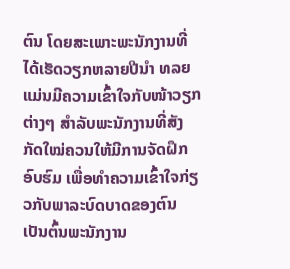ຕົນ ໂດຍສະເພາະພະນັກງານທີ່ໄດ້ເຮັດວຽກຫລາຍປີນຳ ທລຍ ແມ່ນມີຄວາມເຂົ້າໃຈກັບໜ້າວຽກຕ່າງໆ ສໍາລັບພະນັກງານທີ່ສັງ ກັດໃໝ່ຄວນໃຫ້ມີການຈັດຝຶກອົບຮົມ ເພື່ອທຳຄວາມເຂົ້າໃຈກ່ຽວກັບພາລະບົດບາດຂອງຕົນ ເປັນຕົ້ນພະນັກງານ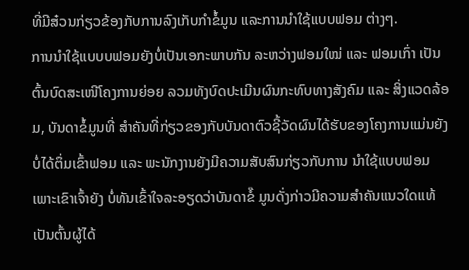ທີ່ມີສ໋ວນກ່ຽວຂ້ອງກັບການລົງເກັບກຳຂໍ້ມູນ ແລະການນຳໃຊ້ແບບຟອມ ຕ່າງໆ.
ການນຳໃຊ້ແບບບຟອມຍັງບໍ່ເປັນເອກະພາບກັນ ລະຫວ່າງຟອມໃໝ່ ແລະ ຟອມເກົ່າ ເປັນຕົ້ນບົດສະເໜີໂຄງການຍ່ອຍ ລວມທັງບົດປະເມີນຜົນກະທົບທາງສັງຄົມ ແລະ ສິ່ງແວດລ້ອມ, ບັນດາຂໍ້ມູນທີ່ ສຳຄັນທີ່ກ່ຽວຂອງກັບບັນດາຕົວຊີ້ວັດຜົນໄດ້ຮັບຂອງໂຄງການແມ່ນຍັງບໍ່ໄດ້ຕຶ່ມເຂົ້າຟອມ ແລະ ພະນັກງານຍັງມີຄວາມສັບສົນກ່ຽວກັບການ ນໍາໃຊ້ແບບຟອມ ເພາະເຂົາເຈົ້າຍັງ ບໍ່ທັນເຂົ້າໃຈລະອຽດວ່າບັນດາຂໍ໊ ມູນດັ່ງກ່າວມີຄວາມສຳຄັນແນວໃດແທ້ ເປັນຕົ້ນຜູ້ໄດ້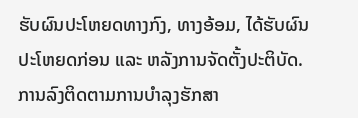ຮັບຜົນປະໂຫຍດທາງກົງ, ທາງອ້ອມ, ໄດ້ຮັບຜົນປະໂຫຍດກ່ອນ ແລະ ຫລັງການຈັດຕັ້ງປະຕິບັດ.
ການລົງຕິດຕາມການບຳລຸງຮັກສາ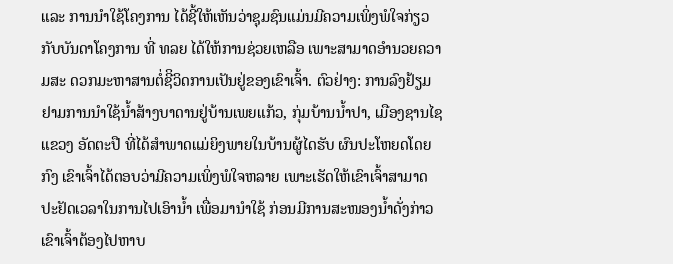ແລະ ການນຳໃຊ້ໂຄງການ ໄດ້ຊີ້ໃຫ້ເຫັນວ່າຊຸມຊົນແມ່ນມີຄວາມເພິ່ງພໍໃຈກ່ຽວກັບບັນດາໂຄງການ ທີ່ ທລຍ ໄດ້ໃຫ້ການຊ່ວຍເຫລືອ ເພາະສາມາດອຳນວຍຄວາມສະ ດວກມະຫາສານຕໍ່ຊີິວິດການເປັນຢູ່ຂອງເຂົາເຈົ້າ. ຕົວຢ່າງ: ການລົງຢ້ຽມຢາມການນຳໃຊ້ນໍ້າສ້າງບາດານຢູ່ບ້ານເພຍແກ້ວ, ກຸ່ມບ້ານນໍ້າປາ, ເມືອງຊານໄຊ ແຂວງ ອັດຕະປື ທີ່ໄດ້ສຳພາດແມ່ຍິງພາຍໃນບ້ານຜູ້ໄດຮັບ ຜົນປະໂຫຍດໂດຍກົງ ເຂົາເຈົ້າໄດ້ຕອບວ່າມີຄວາມເພິ່ງພໍໃຈຫລາຍ ເພາະເຮັດໃຫ້ເຂົາເຈົ້າສາມາດປະຢັດເວລາໃນການໄປເອົານໍ້າ ເພື່ອມານຳໃຊ້ ກ່ອນມີການສະໜອງນໍ້າດັ່ງກ່າວ ເຂົາເຈົ້າຕ້ອງໄປຫາບ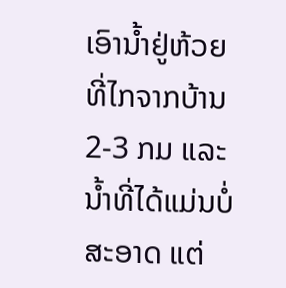ເອົານໍ້າຢູ່ຫ້ວຍ ທີ່ໄກຈາກບ້ານ 2-3 ກມ ແລະ ນໍ້າທີ່ໄດ້ແມ່ນບໍ່ສະອາດ ແຕ່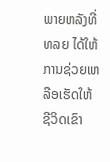ພາຍຫລັງທີ່ ທລຍ ໄດ້ໃຫ້ການຊ່ວຍເຫລືອເຮັດໃຫ້ຊີວິດເຂົາ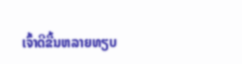ເຈົ້າດີຂື້ນຫລາຍທຽບ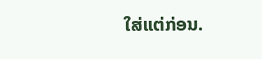ໃສ່ແຕ່ກ່ອນ.